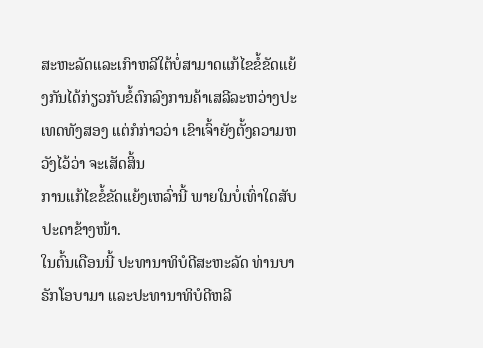ສະຫະລັດແລະເກົາຫລີໃຕ້ບໍ່ສາມາດແກ້ໄຂຂໍ້ຂັດແຍ້ງກັນໄດ້ກ່ຽວກັບຂໍ້ຕົກລົງການຄ້າເສລີລະຫວ່າງປະເທດທັງສອງ ແຕ່ກໍກ່າວວ່າ ເຂົາເຈົ້າຍັງຕັ້ງຄວາມຫວັງໄວ້ວ່າ ຈະເສັດສິ້ນ
ການແກ້ໄຂຂໍ້ຂັດແຍ້ງເຫລົ່ານີ້ ພາຍໃນບໍ່ເທົ່າໃດສັບປະດາຂ້າງໜ້າ.
ໃນຕົ້ນເດືອນນີ້ ປະທານາທິບໍດີສະຫະລັດ ທ່ານບາຣັກໂອບາມາ ແລະປະທານາທິບໍດີຫລີ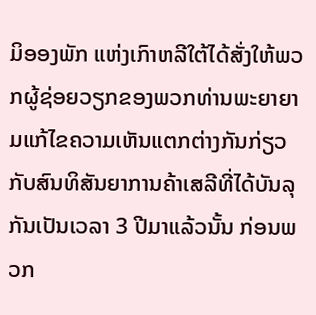ມິອອງພັກ ແຫ່ງເກົາຫລີໃຕ້ໄດ້ສັ່ງໃຫ້ພວກຜູ້ຊ່ອຍວຽກຂອງພວກທ່ານພະຍາຍາມແກ້ໄຂຄວາມເຫັນແຕກຕ່າງກັນກ່ຽວກັບສົນທິສັນຍາການຄ້າເສລີທີ່ໄດ້ບັນລຸກັນເປັນເວລາ 3 ປີມາແລ້ວນັ້ນ ກ່ອນພວກ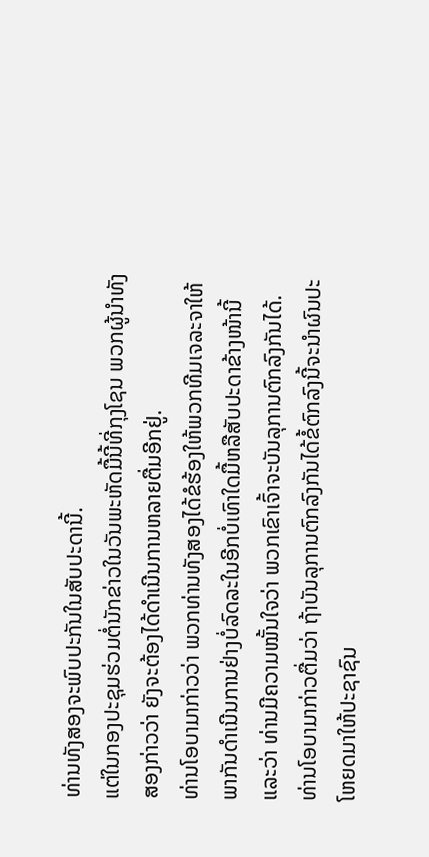ທ່ານທັງສອງຈະພົບປະກັນໃນສັບປະດານີ້.
ແຕ່ໃນກອງປະຊຸມຮ່ວມຕໍ່ນັກຂ່າວໃນວັນພະຫັດມື້ນີ້ທີ່ກຸງໂຊນ ພວກຜູ້ນໍາທັງສອງກ່າວວ່າ ຍັງຈະຕ້ອງໄດ້ດໍາເນີນການຫລາຍຕື່ມອີກຢູ່.
ທ່ານໂອບາມາກ່າວວ່າ ພວກທ່ານທັງສອງໄດ້ຂໍຮ້ອງໃຫ້ພວກທີມເຈລະຈາໃຫ້ພາກັນດໍາເນີນການຢ່າງບໍ່ລົດລະໃນອີກບໍ່ເທົາໃດມື້ຫລືສັບປະດາຂ້າງໜ້ານີ້ ແລະວ່າ ທ່ານມີຄວາມໝັ້ນໃຈວ່າ ພວກເຂົາເຈົ້າຈະບັນລຸການຕົກລົງກັນໄດ້.
ທ່ານໂອບາມາກ່າວຕື່ມວ່າ ຖ້າບັນລຸການຕົກລົງກັນໄດ້ຂໍ້ຕົກລົງນີ້ຈະນໍາຜົນປະໂຫຍດມາໃຫ້ປະຊາຊົນ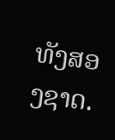ທັງສອງຊາດ.